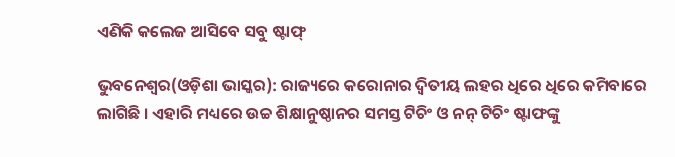ଏଣିକି କଲେଜ ଆସିବେ ସବୁ ଷ୍ଟାଫ୍

ଭୁବନେଶ୍ୱର(ଓଡ଼ିଶା ଭାସ୍କର): ରାଜ୍ୟରେ କରୋନାର ଦ୍ୱିତୀୟ ଲହର ଧିରେ ଧିରେ କମିବାରେ ଲାଗିଛି । ଏହାରି ମଧ୍ୟରେ ଉଚ୍ଚ ଶିକ୍ଷାନୁଷ୍ଠାନର ସମସ୍ତ ଟିଚିଂ ଓ ନନ୍ ଟିଚିଂ ଷ୍ଟାଫଙ୍କୁ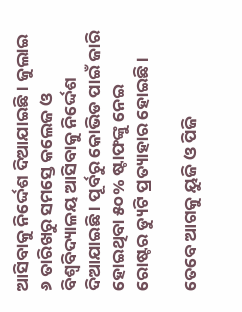ଆସିବାକୁ ନିର୍ଦ୍ଦେଶ ଦିଆଯାଇଛି । ଜୁଲାଇ ୬ ତାରିଖରୁ ସମସ୍ତେ କଲେଜ ଓ ବିଶ୍ୱବିଦ୍ୟାଳୟ ଆସିବାକୁ ନିର୍ଦ୍ଦେଶ ଦିଆଯାଇଛି । ପୂର୍ବରୁ କୋଭିଡ ପାଇଁ ଜାରି ହୋଇଥିବା ୫୦% ଷ୍ଟାଫଙ୍କୁ ନେଇ ରୋଷ୍ଟର ଡ୍ୟୁଟି ପ୍ରତ୍ୟାହାର ହୋଇଛି ।

ତେବେ ଆଗକୁ ୟୁଜି ଓ ପିଜି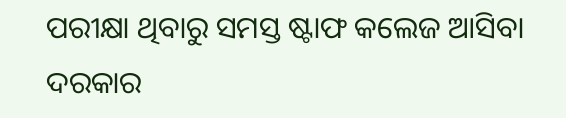ପରୀକ୍ଷା ଥିବାରୁ ସମସ୍ତ ଷ୍ଟାଫ କଲେଜ ଆସିବା ଦରକାର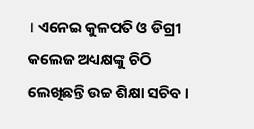। ଏନେଇ କୁଳପତି ଓ ଡିଗ୍ରୀ କଲେଜ ଅଧ୍ୟକ୍ଷଙ୍କୁ ଚିଠି ଲେଖିଛନ୍ତି ଉଚ୍ଚ ଶିକ୍ଷା ସଚିବ ।